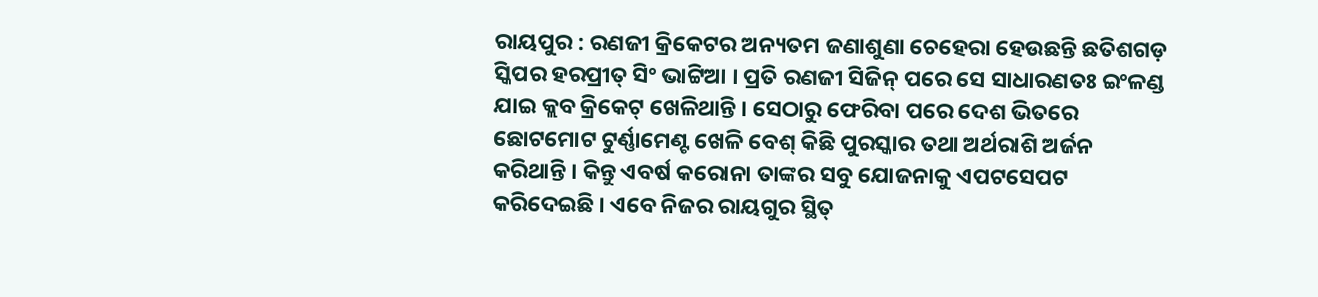ରାୟପୁର : ରଣଜୀ କ୍ରିକେଟର ଅନ୍ୟତମ ଜଣାଶୁଣା ଚେହେରା ହେଉଛନ୍ତି ଛତିଶଗଡ଼ ସ୍କିପର ହରପ୍ରୀତ୍ ସିଂ ଭାଟ୍ଟିଆ । ପ୍ରତି ରଣଜୀ ସିଜିନ୍ ପରେ ସେ ସାଧାରଣତଃ ଇଂଳଣ୍ଡ ଯାଇ କ୍ଲବ କ୍ରିକେଟ୍ ଖେଳିଥାନ୍ତି । ସେଠାରୁ ଫେରିବା ପରେ ଦେଶ ଭିତରେ ଛୋଟମୋଟ ଟୁର୍ଣ୍ଣାମେଣ୍ଟ ଖେଳି ବେଶ୍ କିଛି ପୁରସ୍କାର ତଥା ଅର୍ଥରାଶି ଅର୍ଜନ କରିଥାନ୍ତି । କିନ୍ତୁ ଏବର୍ଷ କରୋନା ତାଙ୍କର ସବୁ ଯୋଜନାକୁ ଏପଟସେପଟ କରିଦେଇଛି । ଏବେ ନିଜର ରାୟଗୁର ସ୍ଥିତ୍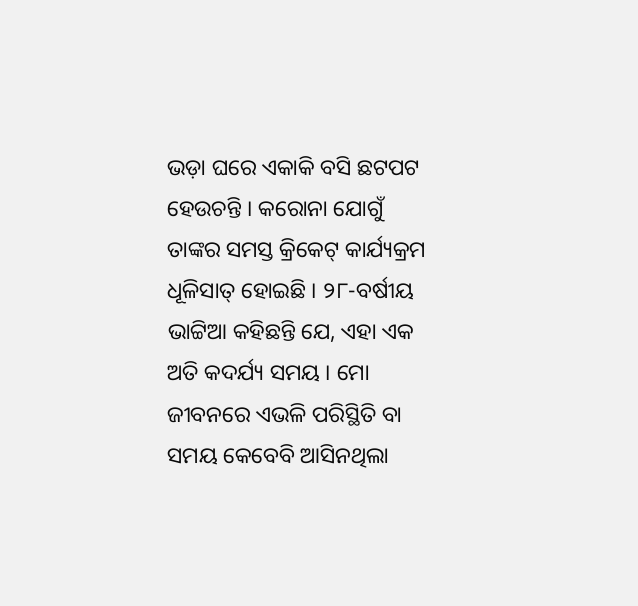ଭଡ଼ା ଘରେ ଏକାକି ବସି ଛଟପଟ ହେଉଚନ୍ତି । କରୋନା ଯୋଗୁଁ ତାଙ୍କର ସମସ୍ତ କ୍ରିକେଟ୍ କାର୍ଯ୍ୟକ୍ରମ ଧୂଳିସାତ୍ ହୋଇଛି । ୨୮-ବର୍ଷୀୟ ଭାଟ୍ଟିଆ କହିଛନ୍ତି ଯେ, ଏହା ଏକ ଅତି କଦର୍ଯ୍ୟ ସମୟ । ମୋ ଜୀବନରେ ଏଭଳି ପରିସ୍ଥିତି ବା ସମୟ କେବେବି ଆସିନଥିଲା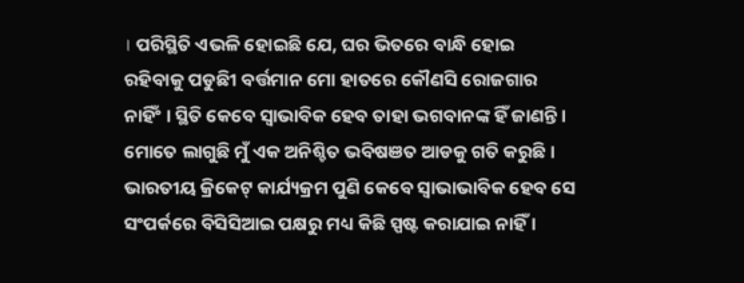। ପରିସ୍ଥିତି ଏଭଳି ହୋଇଛି ଯେ, ଘର ଭିତରେ ବାନ୍ଧି ହୋଇ ରହିବାକୁ ପଡୁଛିୀ ବର୍ତ୍ତମାନ ମୋ ହାତରେ କୌଣସି ରୋଜଗାର ନାହିଂଁ । ସ୍ଥିତି କେବେ ସ୍ୱାଭାବିକ ହେବ ତାହା ଭଗବାନଙ୍କ ହିଁ ଜାଣନ୍ତି । ମୋତେ ଲାଗୁଛି ମୁଁ ଏକ ଅନିଶ୍ଚିତ ଭବିଷଞତ ଆଡକୁ ଗତି କରୁଛି । ଭାରତୀୟ କ୍ରିକେଟ୍ କାର୍ଯ୍ୟକ୍ରମ ପୁଣି କେବେ ସ୍ୱାଭାଭାବିକ ହେବ ସେ ସଂପର୍କରେ ବିସିସିଆଇ ପକ୍ଷରୁ ମଧ୍ୟ କିଛି ସ୍ପଷ୍ଟ କରାଯାଇ ନାହିଁ ।